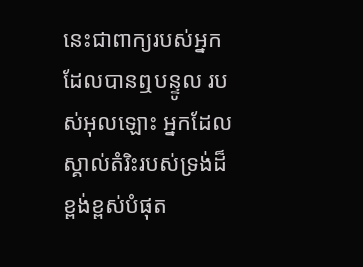នេះជាពាក្យរបស់អ្នកដែលបានឮបន្ទូល របស់អុលឡោះ អ្នកដែលស្គាល់តំរិះរបស់ទ្រង់ដ៏ខ្ពង់ខ្ពស់បំផុត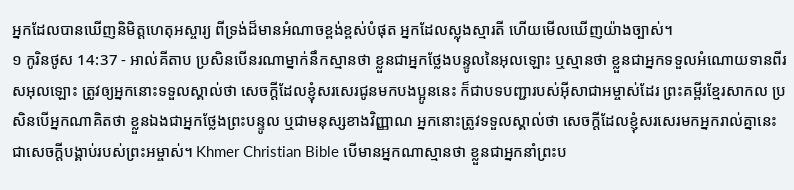អ្នកដែលបានឃើញនិមិត្តហេតុអស្ចារ្យ ពីទ្រង់ដ៏មានអំណាចខ្ពង់ខ្ពស់បំផុត អ្នកដែលស្លុងស្មារតី ហើយមើលឃើញយ៉ាងច្បាស់។
១ កូរិនថូស 14:37 - អាល់គីតាប ប្រសិនបើនរណាម្នាក់នឹកស្មានថា ខ្លួនជាអ្នកថ្លែងបន្ទូលនៃអុលឡោះ ឬស្មានថា ខ្លួនជាអ្នកទទួលអំណោយទានពីរសអុលឡោះ ត្រូវឲ្យអ្នកនោះទទួលស្គាល់ថា សេចក្ដីដែលខ្ញុំសរសេរជូនមកបងប្អូននេះ ក៏ជាបទបញ្ជារបស់អ៊ីសាជាអម្ចាស់ដែរ ព្រះគម្ពីរខ្មែរសាកល ប្រសិនបើអ្នកណាគិតថា ខ្លួនឯងជាអ្នកថ្លែងព្រះបន្ទូល ឬជាមនុស្សខាងវិញ្ញាណ អ្នកនោះត្រូវទទួលស្គាល់ថា សេចក្ដីដែលខ្ញុំសរសេរមកអ្នករាល់គ្នានេះ ជាសេចក្ដីបង្គាប់របស់ព្រះអម្ចាស់។ Khmer Christian Bible បើមានអ្នកណាស្មានថា ខ្លួនជាអ្នកនាំព្រះប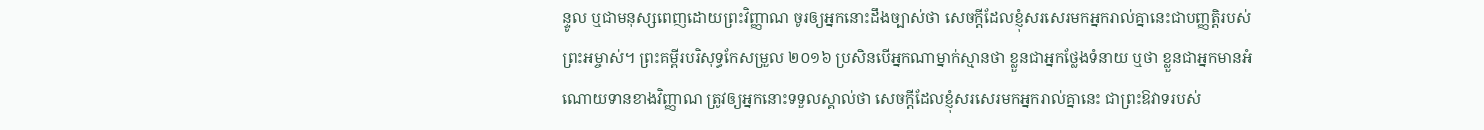ន្ទូល ឬជាមនុស្សពេញដោយព្រះវិញ្ញាណ ចូរឲ្យអ្នកនោះដឹងច្បាស់ថា សេចក្ដីដែលខ្ញុំសរសេរមកអ្នករាល់គ្នានេះជាបញ្ញត្តិរបស់ព្រះអម្ចាស់។ ព្រះគម្ពីរបរិសុទ្ធកែសម្រួល ២០១៦ ប្រសិនបើអ្នកណាម្នាក់ស្មានថា ខ្លួនជាអ្នកថ្លែងទំនាយ ឬថា ខ្លួនជាអ្នកមានអំណោយទានខាងវិញ្ញាណ ត្រូវឲ្យអ្នកនោះទទួលស្គាល់ថា សេចក្តីដែលខ្ញុំសរសេរមកអ្នករាល់គ្នានេះ ជាព្រះឱវាទរបស់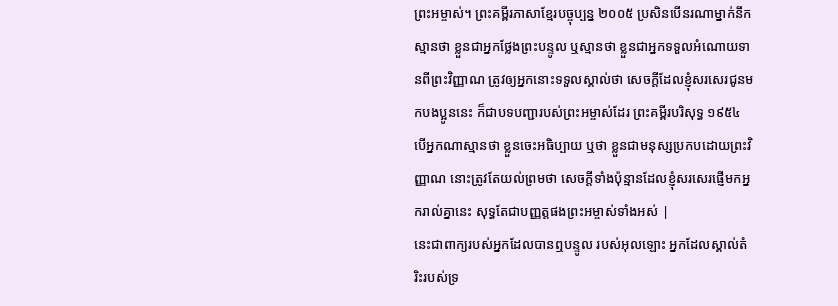ព្រះអម្ចាស់។ ព្រះគម្ពីរភាសាខ្មែរបច្ចុប្បន្ន ២០០៥ ប្រសិនបើនរណាម្នាក់នឹកស្មានថា ខ្លួនជាអ្នកថ្លែងព្រះបន្ទូល ឬស្មានថា ខ្លួនជាអ្នកទទួលអំណោយទានពីព្រះវិញ្ញាណ ត្រូវឲ្យអ្នកនោះទទួលស្គាល់ថា សេចក្ដីដែលខ្ញុំសរសេរជូនមកបងប្អូននេះ ក៏ជាបទបញ្ជារបស់ព្រះអម្ចាស់ដែរ ព្រះគម្ពីរបរិសុទ្ធ ១៩៥៤ បើអ្នកណាស្មានថា ខ្លួនចេះអធិប្បាយ ឬថា ខ្លួនជាមនុស្សប្រកបដោយព្រះវិញ្ញាណ នោះត្រូវតែយល់ព្រមថា សេចក្ដីទាំងប៉ុន្មានដែលខ្ញុំសរសេរផ្ញើមកអ្នករាល់គ្នានេះ សុទ្ធតែជាបញ្ញត្តផងព្រះអម្ចាស់ទាំងអស់ |
នេះជាពាក្យរបស់អ្នកដែលបានឮបន្ទូល របស់អុលឡោះ អ្នកដែលស្គាល់តំរិះរបស់ទ្រ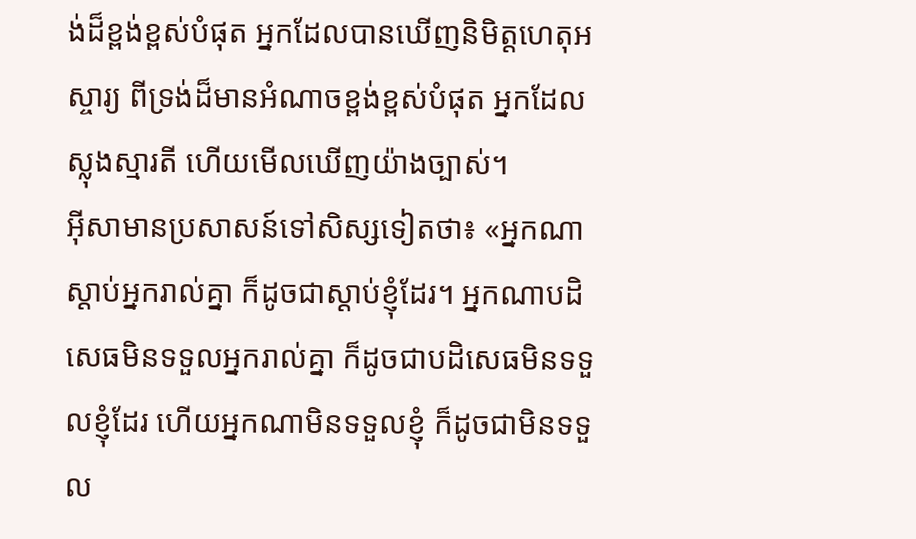ង់ដ៏ខ្ពង់ខ្ពស់បំផុត អ្នកដែលបានឃើញនិមិត្តហេតុអស្ចារ្យ ពីទ្រង់ដ៏មានអំណាចខ្ពង់ខ្ពស់បំផុត អ្នកដែលស្លុងស្មារតី ហើយមើលឃើញយ៉ាងច្បាស់។
អ៊ីសាមានប្រសាសន៍ទៅសិស្សទៀតថា៖ «អ្នកណាស្ដាប់អ្នករាល់គ្នា ក៏ដូចជាស្ដាប់ខ្ញុំដែរ។ អ្នកណាបដិសេធមិនទទួលអ្នករាល់គ្នា ក៏ដូចជាបដិសេធមិនទទួលខ្ញុំដែរ ហើយអ្នកណាមិនទទួលខ្ញុំ ក៏ដូចជាមិនទទួល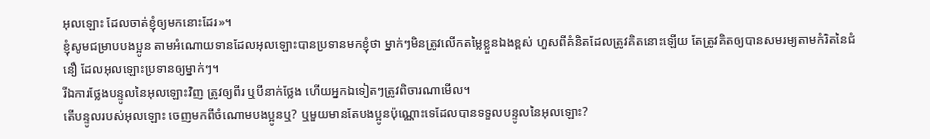អុលឡោះ ដែលចាត់ខ្ញុំឲ្យមកនោះដែរ»។
ខ្ញុំសូមជម្រាបបងប្អូន តាមអំណោយទានដែលអុលឡោះបានប្រទានមកខ្ញុំថា ម្នាក់ៗមិនត្រូវលើកតម្លៃខ្លួនឯងខ្ពស់ ហួសពីគំនិតដែលត្រូវគិតនោះឡើយ តែត្រូវគិតឲ្យបានសមរម្យតាមកំរិតនៃជំនឿ ដែលអុលឡោះប្រទានឲ្យម្នាក់ៗ។
រីឯការថ្លែងបន្ទូលនៃអុលឡោះវិញ ត្រូវឲ្យពីរ ឬបីនាក់ថ្លែង ហើយអ្នកឯទៀតៗត្រូវពិចារណាមើល។
តើបន្ទូលរបស់អុលឡោះ ចេញមកពីចំណោមបងប្អូនឬ? ឬមួយមានតែបងប្អូនប៉ុណ្ណោះទេដែលបានទទួលបន្ទូលនៃអុលឡោះ?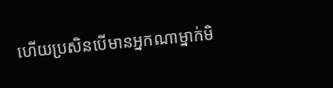ហើយប្រសិនបើមានអ្នកណាម្នាក់មិ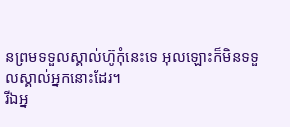នព្រមទទួលស្គាល់ហ៊ូកុំនេះទេ អុលឡោះក៏មិនទទួលស្គាល់អ្នកនោះដែរ។
រីឯអ្ន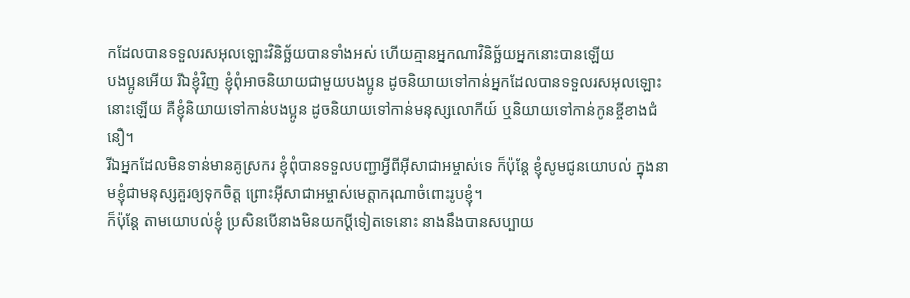កដែលបានទទួលរសអុលឡោះវិនិច្ឆ័យបានទាំងអស់ ហើយគ្មានអ្នកណាវិនិច្ឆ័យអ្នកនោះបានឡើយ
បងប្អូនអើយ រីឯខ្ញុំវិញ ខ្ញុំពុំអាចនិយាយជាមួយបងប្អូន ដូចនិយាយទៅកាន់អ្នកដែលបានទទួលរសអុលឡោះនោះឡើយ គឺខ្ញុំនិយាយទៅកាន់បងប្អូន ដូចនិយាយទៅកាន់មនុស្សលោកីយ៍ ឬនិយាយទៅកាន់កូនខ្ចីខាងជំនឿ។
រីឯអ្នកដែលមិនទាន់មានគូស្រករ ខ្ញុំពុំបានទទួលបញ្ជាអ្វីពីអ៊ីសាជាអម្ចាស់ទេ ក៏ប៉ុន្ដែ ខ្ញុំសូមជូនយោបល់ ក្នុងនាមខ្ញុំជាមនុស្សគួរឲ្យទុកចិត្ដ ព្រោះអ៊ីសាជាអម្ចាស់មេត្ដាករុណាចំពោះរូបខ្ញុំ។
ក៏ប៉ុន្ដែ តាមយោបល់ខ្ញុំ ប្រសិនបើនាងមិនយកប្ដីទៀតទេនោះ នាងនឹងបានសប្បាយ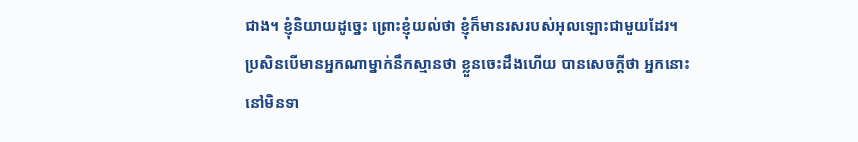ជាង។ ខ្ញុំនិយាយដូច្នេះ ព្រោះខ្ញុំយល់ថា ខ្ញុំក៏មានរសរបស់អុលឡោះជាមួយដែរ។
ប្រសិនបើមានអ្នកណាម្នាក់នឹកស្មានថា ខ្លួនចេះដឹងហើយ បានសេចក្ដីថា អ្នកនោះនៅមិនទា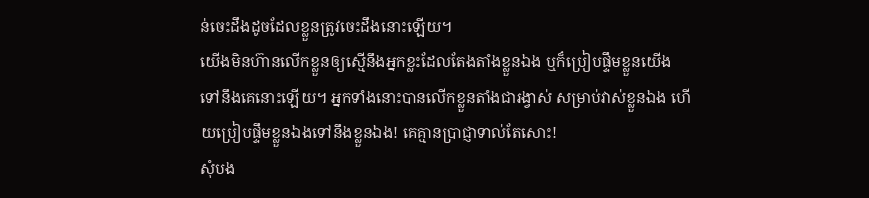ន់ចេះដឹងដូចដែលខ្លួនត្រូវចេះដឹងនោះឡើយ។
យើងមិនហ៊ានលើកខ្លួនឲ្យស្មើនឹងអ្នកខ្លះដែលតែងតាំងខ្លួនឯង ឬក៏ប្រៀបផ្ទឹមខ្លួនយើងទៅនឹងគេនោះឡើយ។ អ្នកទាំងនោះបានលើកខ្លួនតាំងជារង្វាស់ សម្រាប់វាស់ខ្លួនឯង ហើយប្រៀបផ្ទឹមខ្លួនឯងទៅនឹងខ្លួនឯង! គេគ្មានប្រាជ្ញាទាល់តែសោះ!
សុំបង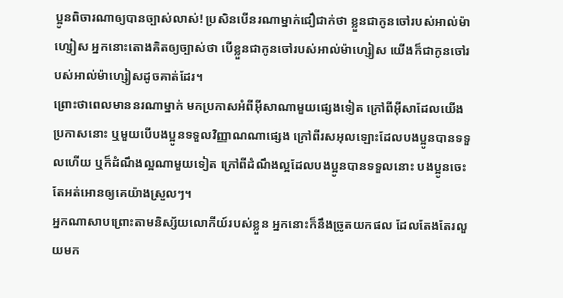ប្អូនពិចារណាឲ្យបានច្បាស់លាស់! ប្រសិនបើនរណាម្នាក់ជឿជាក់ថា ខ្លួនជាកូនចៅរបស់អាល់ម៉ាហ្សៀស អ្នកនោះតោងគិតឲ្យច្បាស់ថា បើខ្លួនជាកូនចៅរបស់អាល់ម៉ាហ្សៀស យើងក៏ជាកូនចៅរបស់អាល់ម៉ាហ្សៀសដូចគាត់ដែរ។
ព្រោះថាពេលមាននរណាម្នាក់ មកប្រកាសអំពីអ៊ីសាណាមួយផ្សេងទៀត ក្រៅពីអ៊ីសាដែលយើងប្រកាសនោះ ឬមួយបើបងប្អូនទទួលវិញ្ញាណណាផ្សេង ក្រៅពីរសអុលឡោះដែលបងប្អូនបានទទួលហើយ ឬក៏ដំណឹងល្អណាមួយទៀត ក្រៅពីដំណឹងល្អដែលបងប្អូនបានទទួលនោះ បងប្អូនចេះតែអត់អោនឲ្យគេយ៉ាងស្រួលៗ។
អ្នកណាសាបព្រោះតាមនិស្ស័យលោកីយ៍របស់ខ្លួន អ្នកនោះក៏នឹងច្រូតយកផល ដែលតែងតែរលួយមក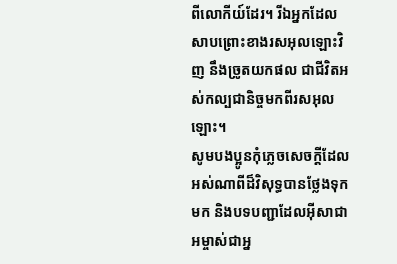ពីលោកីយ៍ដែរ។ រីឯអ្នកដែលសាបព្រោះខាងរសអុលឡោះវិញ នឹងច្រូតយកផល ជាជីវិតអស់កល្បជានិច្ចមកពីរសអុលឡោះ។
សូមបងប្អូនកុំភ្លេចសេចក្ដីដែលអស់ណាពីដ៏វិសុទ្ធបានថ្លែងទុកមក និងបទបញ្ជាដែលអ៊ីសាជាអម្ចាស់ជាអ្ន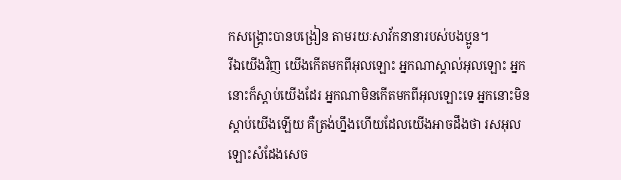កសង្គ្រោះបានបង្រៀន តាមរយៈសាវ័កនានារបស់បងប្អូន។
រីឯយើងវិញ យើងកើតមកពីអុលឡោះ អ្នកណាស្គាល់អុលឡោះ អ្នកនោះក៏ស្ដាប់យើងដែរ អ្នកណាមិនកើតមកពីអុលឡោះទេ អ្នកនោះមិនស្ដាប់យើងឡើយ គឺត្រង់ហ្នឹងហើយដែលយើងអាចដឹងថា រសអុលឡោះសំដែងសេច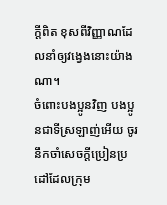ក្ដីពិត ខុសពីវិញ្ញាណដែលនាំឲ្យវង្វេងនោះយ៉ាងណា។
ចំពោះបងប្អូនវិញ បងប្អូនជាទីស្រឡាញ់អើយ ចូរនឹកចាំសេចក្ដីប្រៀនប្រដៅដែលក្រុម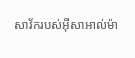សាវ័ករបស់អ៊ីសាអាល់ម៉ា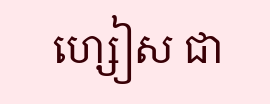ហ្សៀស ជា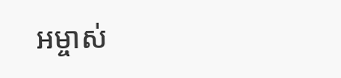អម្ចាស់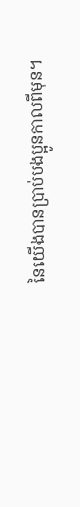នៃយើងបានប្រាប់បងប្អូនកាលពីមុន។